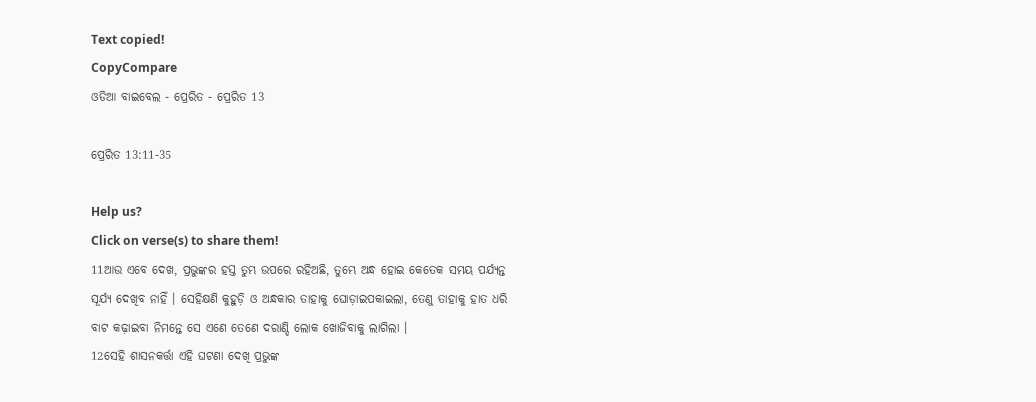Text copied!
CopyCompare
ଓଡିଆ ବାଇବେଲ - ପ୍ରେରିତ - ପ୍ରେରିତ 13

ପ୍ରେରିତ 13:11-35

Help us?
Click on verse(s) to share them!
11ଆଉ ଏବେ ଦେଖ, ପ୍ରଭୁଙ୍କର ହସ୍ତ ତୁମ୍ଭ ଉପରେ ରହିଅଛି, ତୁମ୍ଭେ ଅନ୍ଧ ହୋଇ କେତେକ ସମୟ ପର୍ଯ୍ୟନ୍ତ ସୂର୍ଯ୍ୟ ଦେଖିବ ନାହିଁ । ସେହିକ୍ଷଣି କୁହୁଡ଼ି ଓ ଅନ୍ଧକାର ତାହାକୁ ଘୋଡ଼ାଇପକାଇଲା, ତେଣୁ ତାହାକୁ ହାତ ଧରି ବାଟ କଢ଼ାଇବା ନିମନ୍ତେ ସେ ଏଣେ ତେଣେ ଦରାଣ୍ଡି ଲୋକ ଖୋଜିବାକୁ ଲାଗିଲା ।
12ସେହି ଶାସନକର୍ତ୍ତା ଏହି ଘଟଣା ଦେଖି ପ୍ରଭୁଙ୍କ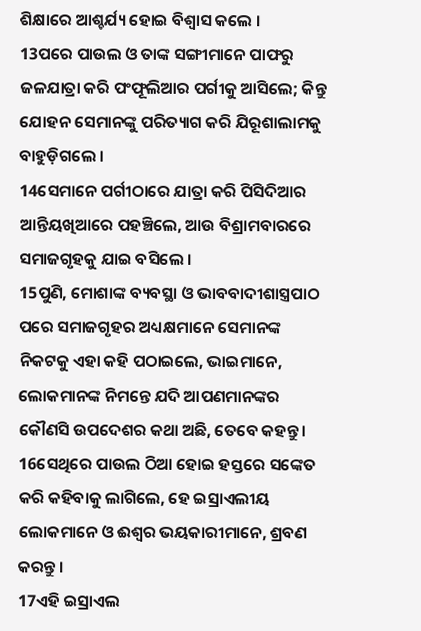ଶିକ୍ଷାରେ ଆଶ୍ଚର୍ଯ୍ୟ ହୋଇ ବିଶ୍ୱାସ କଲେ ।
13ପରେ ପାଉଲ ଓ ତାଙ୍କ ସଙ୍ଗୀମାନେ ପାଫରୁ ଜଳଯାତ୍ରା କରି ପଂଫୂଲିଆର ପର୍ଗୀକୁ ଆସିଲେ; କିନ୍ତୁ ଯୋହନ ସେମାନଙ୍କୁ ପରିତ୍ୟାଗ କରି ଯିରୂଶାଲାମକୁ ବାହୁଡ଼ିଗଲେ ।
14ସେମାନେ ପର୍ଗୀଠାରେ ଯାତ୍ରା କରି ପିସିଦିଆର ଆନ୍ତିୟଖିଆରେ ପହଞ୍ଚିଲେ, ଆଉ ବିଶ୍ରାମବାରରେ ସମାଜଗୃହକୁ ଯାଇ ବସିଲେ ।
15ପୁଣି, ମୋଶାଙ୍କ ବ୍ୟବସ୍ଥା ଓ ଭାବବାଦୀଶାସ୍ତ୍ରପାଠ ପରେ ସମାଜଗୃହର ଅଧ୍ୟକ୍ଷମାନେ ସେମାନଙ୍କ ନିକଟକୁ ଏହା କହି ପଠାଇଲେ, ଭାଇମାନେ, ଲୋକମାନଙ୍କ ନିମନ୍ତେ ଯଦି ଆପଣମାନଙ୍କର କୌଣସି ଉପଦେଶର କଥା ଅଛି, ତେବେ କହନ୍ତୁ ।
16ସେଥିରେ ପାଉଲ ଠିଆ ହୋଇ ହସ୍ତରେ ସଙ୍କେତ କରି କହିବାକୁ ଲାଗିଲେ, ହେ ଇସ୍ରାଏଲୀୟ ଲୋକମାନେ ଓ ଈଶ୍ୱର ଭୟକାରୀମାନେ, ଶ୍ରବଣ କରନ୍ତୁ ।
17ଏହି ଇସ୍ରାଏଲ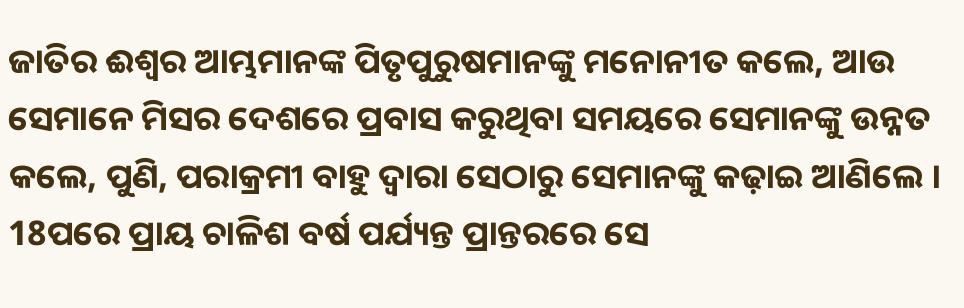ଜାତିର ଈଶ୍ୱର ଆମ୍ଭମାନଙ୍କ ପିତୃପୁରୁଷମାନଙ୍କୁ ମନୋନୀତ କଲେ, ଆଉ ସେମାନେ ମିସର ଦେଶରେ ପ୍ରବାସ କରୁଥିବା ସମୟରେ ସେମାନଙ୍କୁ ଉନ୍ନତ କଲେ, ପୁଣି, ପରାକ୍ରମୀ ବାହୁ ଦ୍ୱାରା ସେଠାରୁ ସେମାନଙ୍କୁ କଢ଼ାଇ ଆଣିଲେ ।
18ପରେ ପ୍ରାୟ ଚାଳିଶ ବର୍ଷ ପର୍ଯ୍ୟନ୍ତ ପ୍ରାନ୍ତରରେ ସେ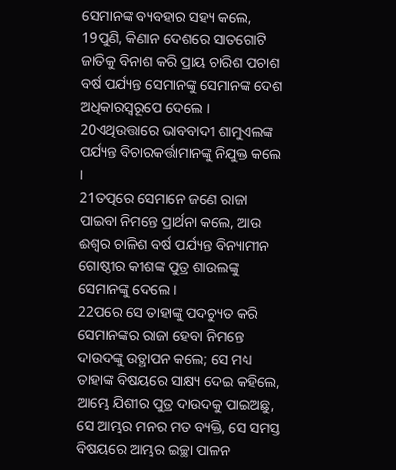ସେମାନଙ୍କ ବ୍ୟବହାର ସହ୍ୟ କଲେ,
19ପୁଣି, କିଣାନ ଦେଶରେ ସାତଗୋଟି ଜାତିକୁ ବିନାଶ କରି ପ୍ରାୟ ଚାରିଶ ପଚାଶ ବର୍ଷ ପର୍ଯ୍ୟନ୍ତ ସେମାନଙ୍କୁ ସେମାନଙ୍କ ଦେଶ ଅଧିକାରସ୍ୱରୂପେ ଦେଲେ ।
20ଏଥିଉତ୍ତାରେ ଭାବବାଦୀ ଶାମୁଏଲଙ୍କ ପର୍ଯ୍ୟନ୍ତ ବିଚାରକର୍ତ୍ତାମାନଙ୍କୁ ନିଯୁକ୍ତ କଲେ ।
21ତତ୍ପରେ ସେମାନେ ଜଣେ ରାଜା ପାଇବା ନିମନ୍ତେ ପ୍ରାର୍ଥନା କଲେ, ଆଉ ଈଶ୍ୱର ଚାଳିଶ ବର୍ଷ ପର୍ଯ୍ୟନ୍ତ ବିନ୍ୟାମୀନ ଗୋଷ୍ଠୀର କୀଶଙ୍କ ପୁତ୍ର ଶାଉଲଙ୍କୁ ସେମାନଙ୍କୁ ଦେଲେ ।
22ପରେ ସେ ତାହାଙ୍କୁ ପଦଚ୍ୟୁତ କରି ସେମାନଙ୍କର ରାଜା ହେବା ନିମନ୍ତେ ଦାଉଦଙ୍କୁ ଉତ୍ଥାପନ କଲେ; ସେ ମଧ୍ୟ ତାହାଙ୍କ ବିଷୟରେ ସାକ୍ଷ୍ୟ ଦେଇ କହିଲେ, ଆମ୍ଭେ ଯିଶୀର ପୁତ୍ର ଦାଉଦକୁ ପାଇଅଛୁ, ସେ ଆମ୍ଭର ମନର ମତ ବ୍ୟକ୍ତି, ସେ ସମସ୍ତ ବିଷୟରେ ଆମ୍ଭର ଇଚ୍ଛା ପାଳନ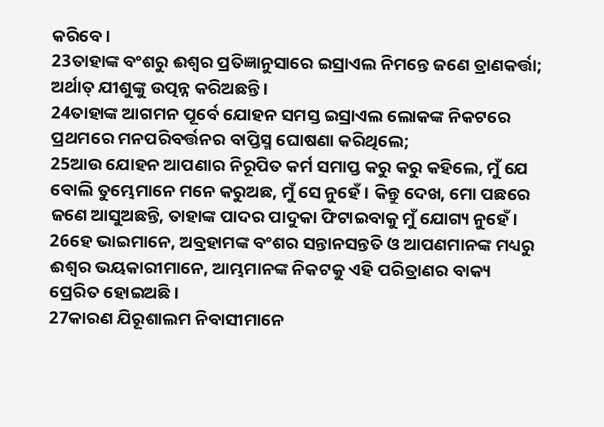କରିବେ ।
23ତାହାଙ୍କ ବଂଶରୁ ଈଶ୍ୱର ପ୍ରତିଜ୍ଞାନୁସାରେ ଇସ୍ରାଏଲ ନିମନ୍ତେ ଜଣେ ତ୍ରାଣକର୍ତ୍ତା; ଅର୍ଥାତ୍ ଯୀଶୁଙ୍କୁ ଉତ୍ପନ୍ନ କରିଅଛନ୍ତି ।
24ତାହାଙ୍କ ଆଗମନ ପୂର୍ବେ ଯୋହନ ସମସ୍ତ ଇସ୍ରାଏଲ ଲୋକଙ୍କ ନିକଟରେ ପ୍ରଥମରେ ମନପରିବର୍ତ୍ତନର ବାପ୍ତିସ୍ମ ଘୋଷଣା କରିଥିଲେ;
25ଆଉ ଯୋହନ ଆପଣାର ନିରୂପିତ କର୍ମ ସମାପ୍ତ କରୁ କରୁ କହିଲେ, ମୁଁ ଯେ ବୋଲି ତୁମ୍ଭେମାନେ ମନେ କରୁଅଛ, ମୁଁ ସେ ନୁହେଁ । କିନ୍ତୁ ଦେଖ, ମୋ ପଛରେ ଜଣେ ଆସୁଅଛନ୍ତି, ତାହାଙ୍କ ପାଦର ପାଦୁକା ଫିଟାଇବାକୁ ମୁଁ ଯୋଗ୍ୟ ନୁହେଁ ।
26ହେ ଭାଇମାନେ, ଅବ୍ରହାମଙ୍କ ବଂଶର ସନ୍ତାନସନ୍ତତି ଓ ଆପଣମାନଙ୍କ ମଧ୍ୟରୁ ଈଶ୍ୱର ଭୟକାରୀମାନେ, ଆମ୍ଭମାନଙ୍କ ନିକଟକୁ ଏହି ପରିତ୍ରାଣର ବାକ୍ୟ ପ୍ରେରିତ ହୋଇଅଛି ।
27କାରଣ ଯିରୂଶାଲମ ନିବାସୀମାନେ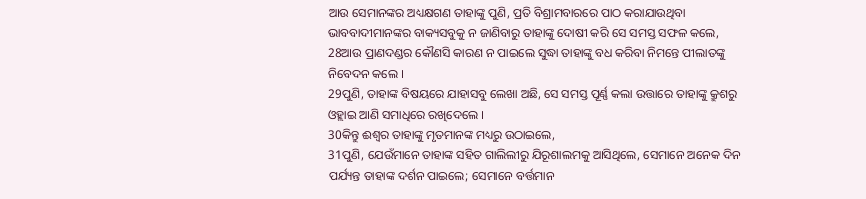ଆଉ ସେମାନଙ୍କର ଅଧ୍ୟକ୍ଷଗଣ ତାହାଙ୍କୁ ପୁଣି, ପ୍ରତି ବିଶ୍ରାମବାରରେ ପାଠ କରାଯାଉଥିବା ଭାବବାଦୀମାନଙ୍କର ବାକ୍ୟସବୁକୁ ନ ଜାଣିବାରୁ ତାହାଙ୍କୁ ଦୋଷୀ କରି ସେ ସମସ୍ତ ସଫଳ କଲେ,
28ଆଉ ପ୍ରାଣଦଣ୍ଡର କୌଣସି କାରଣ ନ ପାଇଲେ ସୁଦ୍ଧା ତାହାଙ୍କୁ ବଧ କରିବା ନିମନ୍ତେ ପୀଲାତଙ୍କୁ ନିବେଦନ କଲେ ।
29ପୁଣି, ତାହାଙ୍କ ବିଷୟରେ ଯାହାସବୁ ଲେଖା ଅଛି, ସେ ସମସ୍ତ ପୂର୍ଣ୍ଣ କଲା ଉତ୍ତାରେ ତାହାଙ୍କୁ କ୍ରୁଶରୁ ଓହ୍ଲାଇ ଆଣି ସମାଧିରେ ରଖିଦେଲେ ।
30କିନ୍ତୁ ଈଶ୍ୱର ତାହାଙ୍କୁ ମୃତମାନଙ୍କ ମଧ୍ୟରୁ ଉଠାଇଲେ,
31ପୁଣି, ଯେଉଁମାନେ ତାହାଙ୍କ ସହିତ ଗାଲିଲୀରୁ ଯିରୂଶାଲମକୁ ଆସିଥିଲେ, ସେମାନେ ଅନେକ ଦିନ ପର୍ଯ୍ୟନ୍ତ ତାହାଙ୍କ ଦର୍ଶନ ପାଇଲେ; ସେମାନେ ବର୍ତ୍ତମାନ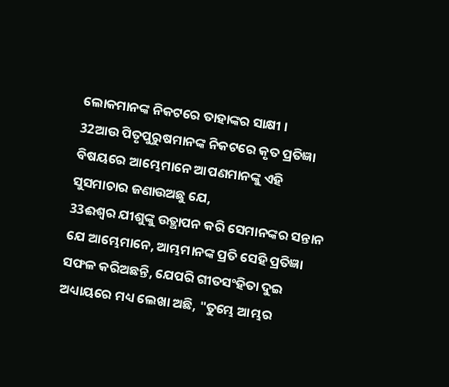ଲୋକମାନଙ୍କ ନିକଟରେ ତାହାଙ୍କର ସାକ୍ଷୀ ।
32ଆଉ ପିତୃପୁରୁଷମାନଙ୍କ ନିକଟରେ କୃତ ପ୍ରତିଜ୍ଞା ବିଷୟରେ ଆମ୍ଭେମାନେ ଆପଣମାନଙ୍କୁ ଏହି ସୁସମାଚାର ଜଣାଉଅଛୁ ଯେ,
33ଈଶ୍ୱର ଯୀଶୁଙ୍କୁ ଉତ୍ଥାପନ କରି ସେମାନଙ୍କର ସନ୍ତାନ ଯେ ଆମ୍ଭେମାନେ, ଆମ୍ଭମାନଙ୍କ ପ୍ରତି ସେହି ପ୍ରତିଜ୍ଞା ସଫଳ କରିଅଛନ୍ତି, ଯେପରି ଗୀତସଂହିତା ଦୁଇ ଅଧ୍ୟାୟରେ ମଧ୍ୟ ଲେଖା ଅଛି, "ତୁମ୍ଭେ ଆମ୍ଭର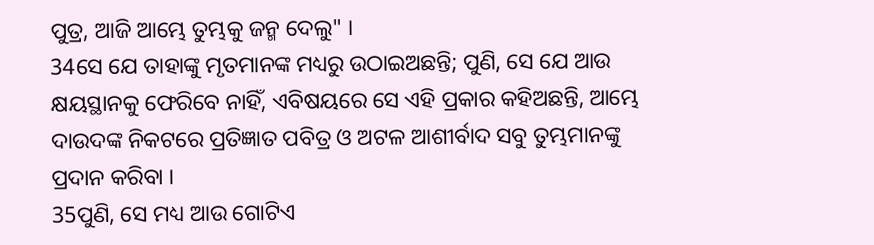ପୁତ୍ର, ଆଜି ଆମ୍ଭେ ତୁମ୍ଭକୁ ଜନ୍ମ ଦେଲୁ" ।
34ସେ ଯେ ତାହାଙ୍କୁ ମୃତମାନଙ୍କ ମଧ୍ୟରୁ ଉଠାଇଅଛନ୍ତି; ପୁଣି, ସେ ଯେ ଆଉ କ୍ଷୟସ୍ଥାନକୁ ଫେରିବେ ନାହିଁ, ଏବିଷୟରେ ସେ ଏହି ପ୍ରକାର କହିଅଛନ୍ତି, ଆମ୍ଭେ ଦାଉଦଙ୍କ ନିକଟରେ ପ୍ରତିଜ୍ଞାତ ପବିତ୍ର ଓ ଅଟଳ ଆଶୀର୍ବାଦ ସବୁ ତୁମ୍ଭମାନଙ୍କୁ ପ୍ରଦାନ କରିବା ।
35ପୁଣି, ସେ ମଧ୍ୟ ଆଉ ଗୋଟିଏ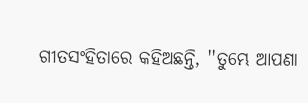ଗୀତସଂହିତାରେ କହିଅଛନ୍ତି, ''ତୁମ୍ଭେ ଆପଣା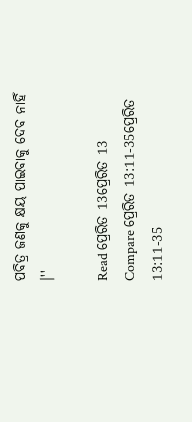ପବିତ୍ର ଜଣକୁ କ୍ଷୟ ପାଇବାକୁ ଦେବ ନାହିଁ ।''

Read ପ୍ରେରିତ 13ପ୍ରେରିତ 13
Compare ପ୍ରେରିତ 13:11-35ପ୍ରେରିତ 13:11-35